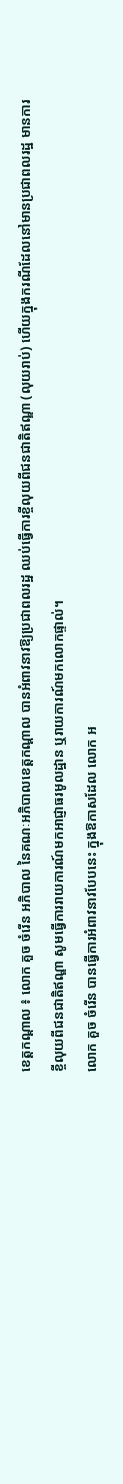ខេត្តកណ្ដាល ៖ លោក គួច ចំរើន អភិបាល នៃគណៈអភិបាលខេត្តកណ្ដាល បានអំពាវនាវឱ្យប្រជាពលរដ្ឋ ឈប់ធ្វើការខ្ចីលុយពីជនជាតិឥណ្ឌា (លុយរាប់) ហើយក្នុងករណីដែលនៅមានប្រជាពលរដ្ឋ មានការខ្ចីលុយពីជនជាតិឥណ្ឌា សូមធ្វើការរាយការណ៍មកអាជ្ញាធរមូលដ្ឋាន ឬរាយការណ៍មកលោកផ្ទាល់។
លោក គួច ចំរើន បានធ្វើការអំពាវនាវបែបនេះ ក្នុងឱកាសដែល លោក អ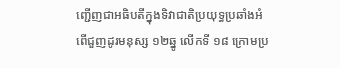ញ្ជើញជាអធិបតីក្នុងទិវាជាតិប្រយុទ្ធប្រឆាំងអំពើជួញដូរមនុស្ស ១២ឆ្នូ លើកទី ១៨ ក្រោមប្រ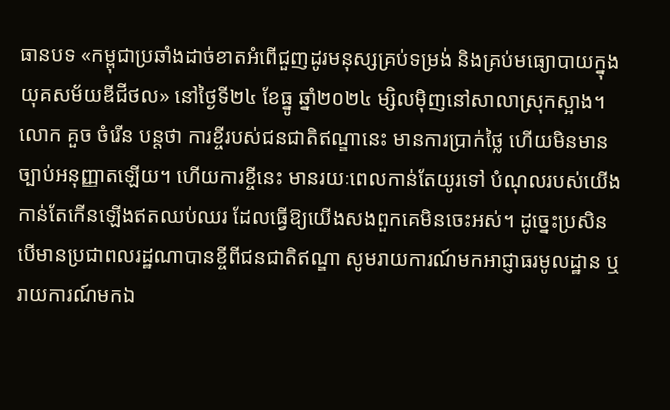ធានបទ «កម្ពុជាប្រឆាំងដាច់ខាតអំពើជួញដូរមនុស្សគ្រប់ទម្រង់ និងគ្រប់មធ្យោបាយក្នុងយុគសម័យឌីជីថល» នៅថ្ងៃទី២៤ ខែធ្នូ ឆ្នាំ២០២៤ ម្សិលមុិញនៅសាលាស្រុកស្អាង។
លោក គួច ចំរើន បន្តថា ការខ្ចីរបស់ជនជាតិឥណ្ឌានេះ មានការប្រាក់ថ្លៃ ហើយមិនមានច្បាប់អនុញ្ញាតឡើយ។ ហើយការខ្ចីនេះ មានរយៈពេលកាន់តែយូរទៅ បំណុលរបស់យើងកាន់តែកើនឡើងឥតឈប់ឈរ ដែលធ្វើឱ្យយើងសងពួកគេមិនចេះអស់។ ដូច្នេះប្រសិនបើមានប្រជាពលរដ្ឋណាបានខ្ចីពីជនជាតិឥណ្ឌា សូមរាយការណ៍មកអាជ្ញាធរមូលដ្ឋាន ឬរាយការណ៍មកឯ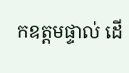កឧត្តមផ្ទាល់ ដើ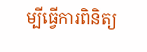ម្បីធ្វើការពិនិត្យ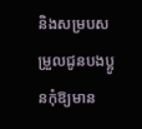និងសម្របសម្រួលជូនបងប្អូនកុំឱ្យមាន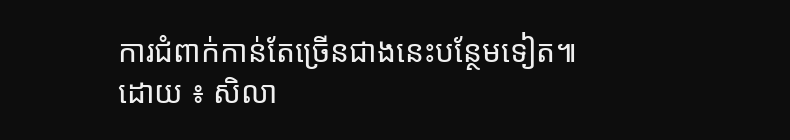ការជំពាក់កាន់តែច្រើនជាងនេះបន្ថែមទៀត៕
ដោយ ៖ សិលា